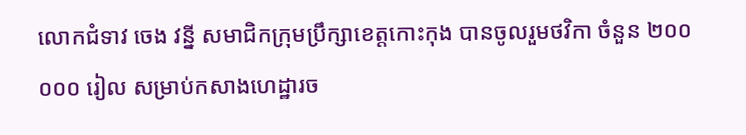លោកជំទាវ ចេង វន្នី សមាជិកក្រុមប្រឹក្សាខេត្តកោះកុង បានចូលរួមថវិកា ចំនួន ២០០ ០០០ រៀល សម្រាប់កសាងហេដ្ឋារច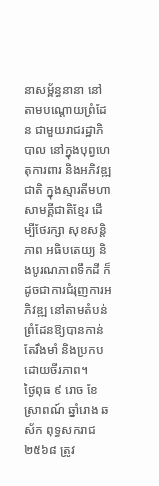នាសម្ព័ន្ធនានា នៅតាមបណ្តោយព្រំដែន ជាមួយរាជរដ្ឋាភិបាល នៅក្នុងបុព្វហេតុការពារ និងអភិវឌ្ឍជាតិ ក្នុងស្មារតីមហាសាមគ្គីជាតិខ្មែរ ដើម្បីថែរក្សា សុខសន្តិភាព អធិបតេយ្យ និងបូរណភាពទឹកដី ក៏ដូចជាការជំរុញការអភិវឌ្ឍ នៅតាមតំបន់ព្រំដែនឱ្យបានកាន់តែរឹងមាំ និងប្រកបដោយចីរភាព។
ថ្ងៃពុធ ៩ រោច ខែស្រាពណ៍ ឆ្នាំរោង ឆស័ក ពុទ្ធសករាជ ២៥៦៨ ត្រូវ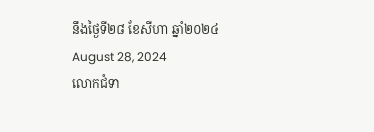នឹងថ្ងៃទី២៨ ខែសីហា ឆ្នាំ២០២៤ August 28, 2024
លោកជំទា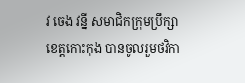វ ចេង វន្នី សមាជិកក្រុមប្រឹក្សាខេត្តកោះកុង បានចូលរួមថវិកា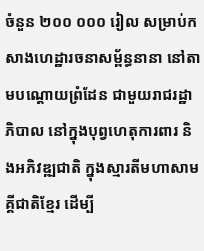ចំនួន ២០០ ០០០ រៀល សម្រាប់កសាងហេដ្ឋារចនាសម្ព័ន្ធនានា នៅតាមបណ្តោយព្រំដែន ជាមួយរាជរដ្ឋាភិបាល នៅក្នុងបុព្វហេតុការពារ និងអភិវឌ្ឍជាតិ ក្នុងស្មារតីមហាសាមគ្គីជាតិខ្មែរ ដើម្បី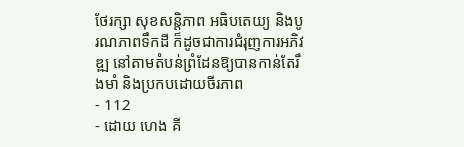ថែរក្សា សុខសន្តិភាព អធិបតេយ្យ និងបូរណភាពទឹកដី ក៏ដូចជាការជំរុញការអភិវឌ្ឍ នៅតាមតំបន់ព្រំដែនឱ្យបានកាន់តែរឹងមាំ និងប្រកបដោយចីរភាព
- 112
- ដោយ ហេង គី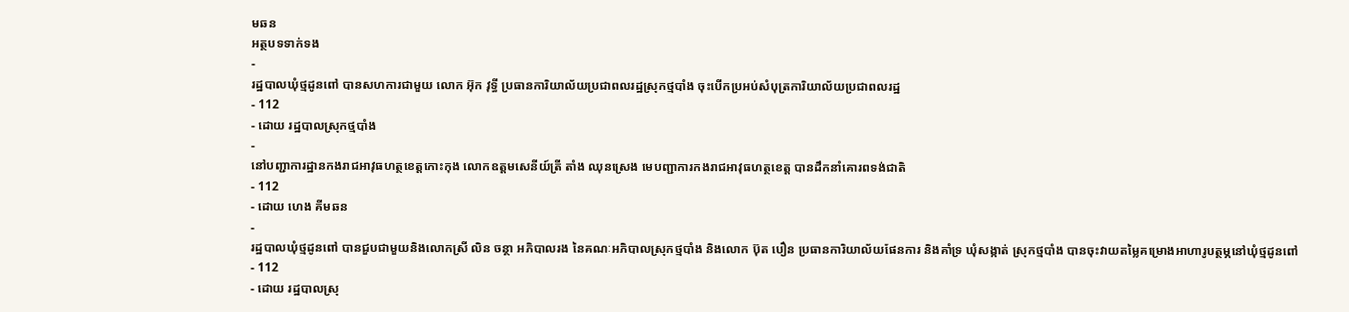មឆន
អត្ថបទទាក់ទង
-
រដ្ឋបាលឃុំថ្មដូនពៅ បានសហការជាមួយ លោក អ៊ុក វុទ្ធី ប្រធានការិយាល័យប្រជាពលរដ្ឋស្រុកថ្មបាំង ចុះបើកប្រអប់សំបុត្រការិយាល័យប្រជាពលរដ្ឋ
- 112
- ដោយ រដ្ឋបាលស្រុកថ្មបាំង
-
នៅបញ្ជាការដ្ឋានកងរាជអាវុធហត្ថខេត្តកោះកុង លោកឧត្ដមសេនីយ៍ត្រី តាំង ឈុនស្រេង មេបញ្ជាការកងរាជអាវុធហត្ថខេត្ត បានដឹកនាំគោរពទង់ជាតិ
- 112
- ដោយ ហេង គីមឆន
-
រដ្ឋបាលឃុំថ្មដូនពៅ បានជួបជាមួយនិងលោកស្រី លិន ចន្ថា អភិបាលរង នៃគណៈអភិបាលស្រុកថ្មបាំង និងលោក ប៊ុត បឿន ប្រធានការិយាល័យផែនការ និងគាំទ្រ ឃុំសង្កាត់ ស្រុកថ្មបាំង បានចុះវាយតម្លៃគម្រោងអាហារូបត្ថម្ភនៅឃុំថ្មដូនពៅ
- 112
- ដោយ រដ្ឋបាលស្រុ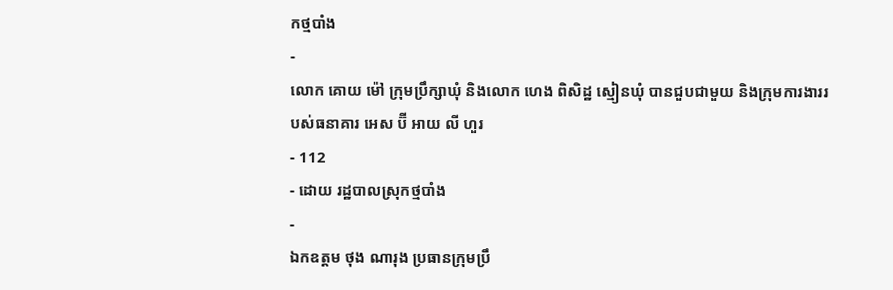កថ្មបាំង
-
លោក គោយ ម៉ៅ ក្រុមប្រឹក្សាឃុំ និងលោក ហេង ពិសិដ្ឋ ស្មៀនឃុំ បានជួបជាមួយ និងក្រុមការងាររបស់ធនាគារ អេស ប៊ី អាយ លី ហួរ
- 112
- ដោយ រដ្ឋបាលស្រុកថ្មបាំង
-
ឯកឧត្តម ថុង ណារុង ប្រធានក្រុមប្រឹ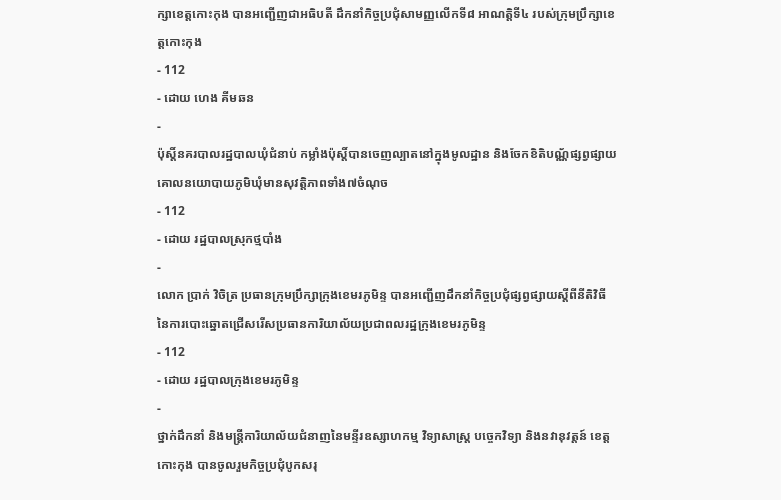ក្សាខេត្តកោះកុង បានអញ្ជើញជាអធិបតី ដឹកនាំកិច្ចប្រជុំសាមញ្ញលើកទី៨ អាណត្តិទី៤ របស់ក្រុមប្រឹក្សាខេត្តកោះកុង
- 112
- ដោយ ហេង គីមឆន
-
ប៉ុស្ដិ៍នគរបាលរដ្ឋបាលឃុំជំនាប់ កម្លាំងប៉ុស្តិ៍បានចេញល្បាតនៅក្នុងមូលដ្ឋាន និងចែកខិតិបណ្ណ័ផ្សព្វផ្សាយគោលនយោបាយភូមិឃុំមានសុវត្តិភាពទាំង៧ចំណុច
- 112
- ដោយ រដ្ឋបាលស្រុកថ្មបាំង
-
លោក ប្រាក់ វិចិត្រ ប្រធានក្រុមប្រឹក្សាក្រុងខេមរភូមិន្ទ បានអញ្ជើញដឹកនាំកិច្ចប្រជុំផ្សព្វផ្សាយស្ដីពីនីតិវិធី នៃការបោះឆ្នោតជ្រើសរើសប្រធានការិយាល័យប្រជាពលរដ្ឋក្រុងខេមរភូមិន្ទ
- 112
- ដោយ រដ្ឋបាលក្រុងខេមរភូមិន្ទ
-
ថ្នាក់ដឹកនាំ និងមន្រ្តីការិយាល័យជំនាញនៃមន្ទីរឧស្សាហកម្ម វិទ្យាសាស្រ្ត បច្ចេកវិទ្យា និងនវានុវត្តន៍ ខេត្តកោះកុង បានចូលរួមកិច្ចប្រជុំបូកសរុ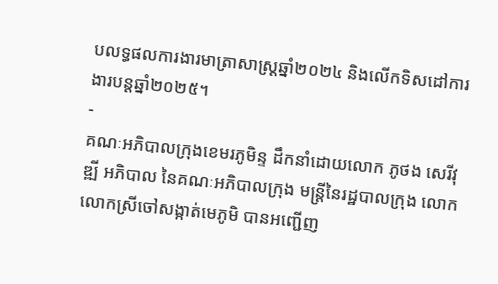បលទ្ធផលការងារមាត្រាសាស្រ្តឆ្នាំ២០២៤ និងលើកទិសដៅការងារបន្តឆ្នាំ២០២៥។
-
គណៈអភិបាលក្រុងខេមរភូមិន្ទ ដឹកនាំដោយលោក ភូថង សេរីវុឌ្ឍី អភិបាល នៃគណៈអភិបាលក្រុង មន្ត្រីនៃរដ្ឋបាលក្រុង លោក លោកស្រីចៅសង្កាត់មេភូមិ បានអញ្ជើញ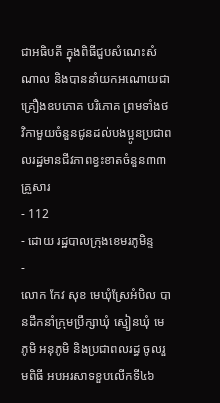ជាអធិបតី ក្នុងពិធីជួបសំណេះសំណាល និងបាននាំយកអណោយជាគ្រឿងឧបភោគ បរិភោគ ព្រមទាំងថវិកាមួយចំនួនជូនដល់បងប្អូនប្រជាពលរដ្ឋមានជីវភាពខ្វះខាតចំនួន៣៣គ្រួសារ
- 112
- ដោយ រដ្ឋបាលក្រុងខេមរភូមិន្ទ
-
លោក កែវ សុខ មេឃុំស្រែអំបិល បានដឹកនាំក្រុមប្រឹក្សាឃុំ ស្មៀនឃុំ មេភូមិ អនុភូមិ និងប្រជាពលរដ្ធ ចូលរួមពិធី អបអរសាទខួបលើកទី៤៦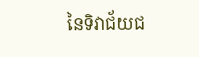នៃទិវាជ័យជ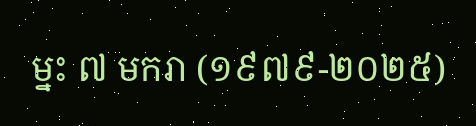ម្នះ ៧ មករា (១៩៧៩-២០២៥)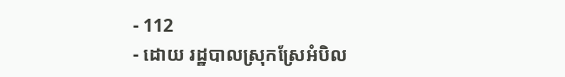- 112
- ដោយ រដ្ឋបាលស្រុកស្រែអំបិល